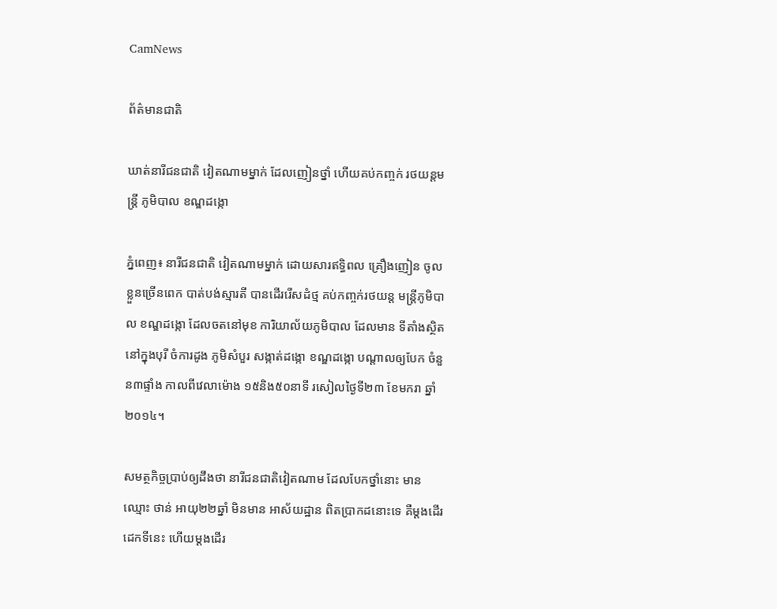CamNews

ព័ត៌មានជាតិ

ឃាត់នារីជនជាតិ វៀតណាមម្នាក់ ដែលញៀនថ្នាំ ហើយគប់កញ្ចក់ រថយន្តមន្ត្រី ភូមិបាល ខណ្ឌដង្កោ

ភ្នំពេញ៖ នារីជនជាតិ វៀតណាមម្នាក់ ដោយសារឥទ្ធិពល គ្រឿងញៀន ចូលខ្លួនច្រើនពេក បាត់បង់ស្មារតី បានដើររើសដំថ្ម គប់កញ្ចក់រថយន្ត មន្ត្រីភូមិបាល ខណ្ឌដង្កោ ដែលចតនៅមុខ ការិយាល័យភូមិបាល ដែលមាន ទីតាំងស្ថិតនៅក្នុងបុរី ចំការដូង ភូមិសំបួរ សង្កាត់ដង្កោ ខណ្ឌដង្កោ បណ្តាលឲ្យបែក ចំនួន៣ផ្ទាំង កាលពីវេលាម៉ោង ១៥និង៥០នាទី រសៀលថ្ងៃទី២៣ ខែមករា ឆ្នាំ២០១៤។

សមត្ថកិច្ចប្រាប់ឲ្យដឹងថា នារីជនជាតិវៀតណាម ដែលបែកថ្នាំនោះ មានឈ្មោះ ថាន់ អាយុ២២ឆ្នាំ មិនមាន អាស័យដ្ឋាន ពិតប្រាកដនោះទេ គឺម្តងដើរដេកទីនេះ ហើយម្តងដើរ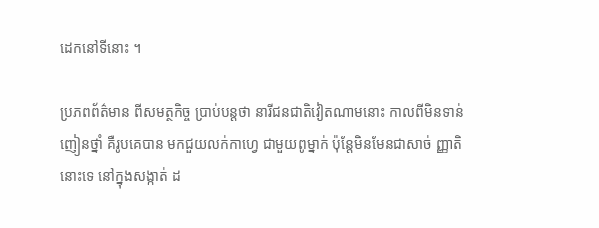ដេកនៅទីនោះ ។

ប្រភពព័ត៌មាន ពីសមត្ថកិច្ច ប្រាប់បន្តថា នារីជនជាតិវៀតណាមនោះ កាលពីមិនទាន់ញៀនថ្នាំ គឺរូបគេបាន មកជួយលក់កាហេ្វ ជាមួយពូម្នាក់ ប៉ុន្តែមិនមែនជាសាច់ ញ្ញាតិនោះទេ នៅក្នុងសង្កាត់ ដ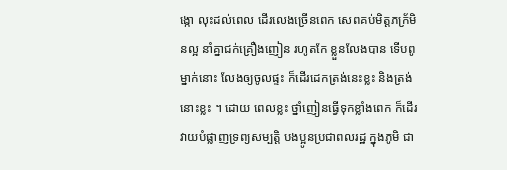ង្កោ លុះដល់ពេល ដើរលេងច្រើនពេក សេពគប់មិត្តភក្រ័មិនល្អ នាំគ្នាជក់គ្រឿងញៀន រហូតកែ ខ្លួនលែងបាន ទើបពូម្នាក់នោះ លែងឲ្យចូលផ្ទះ ក៏ដើរដេកត្រង់នេះខ្លះ និងត្រង់នោះខ្លះ ។ ដោយ ពេលខ្លះ ថ្នាំញៀនធ្វើទុកខ្លាំងពេក ក៏ដើរ វាយបំផ្លាញទ្រព្យសម្បត្តិ បងប្អូនប្រជាពលរដ្ឋ ក្នុងភូមិ ជា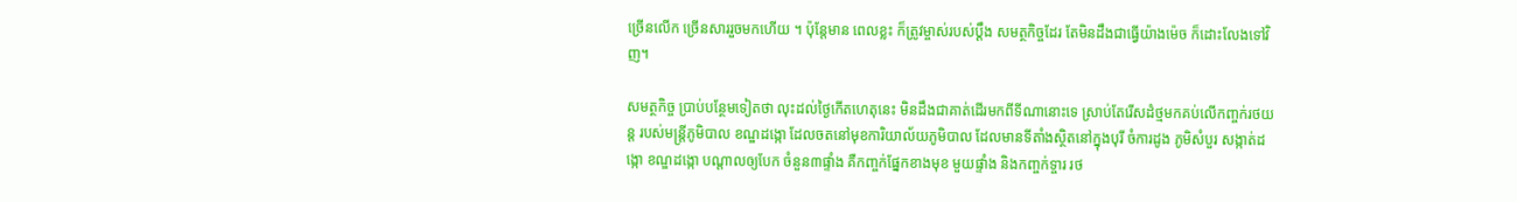ច្រើនលើក ច្រើនសាររួចមកហើយ ។ ប៉ុន្តែមាន ពេលខ្លះ ក៏ត្រូវម្ចាស់របស់ប្តឹង សមត្ថកិច្ចដែរ តែមិនដឹងជាធ្វើយ៉ាងម៉េច ក៏ដោះលែងទៅវិញ។

សមត្ថកិច្ច ប្រាប់បន្ថែមទៀតថា លុះដល់ថ្ងៃកើតហេតុនេះ មិនដឹងជាគាត់ដើរមកពីទីណានោះទេ ស្រាប់តែរើសដំថ្មមកគប់លើកញ្ចក់រថយន្ត របស់មន្ត្រីភូមិបាល ខណ្ឌដង្កោ ដែលចតនៅមុខការិយាល័យភូមិបាល ដែលមានទីតាំងស្ថិតនៅក្នុងបុរី ចំការដូង ភូមិសំបួរ សង្កាត់ដង្កោ ខណ្ឌដង្កោ បណ្តាលឲ្យបែក ចំនួន៣ផ្ទាំង គឺកញ្ចក់ផ្នែកខាងមុខ មួយផ្ទាំង និងកញ្ចក់ទ្ចារ រថ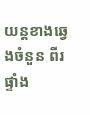យន្តខាងឆ្វេងចំនួន ពីរ ផ្ទាំង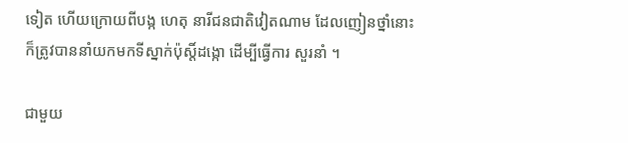ទៀត ហើយក្រោយពីបង្ក ហេតុ នារីជនជាតិវៀតណាម ដែលញៀនថ្នាំនោះ ក៏ត្រូវបាននាំយកមកទីស្នាក់ប៉ុស្តិ៍ដង្កោ ដើម្បីធ្វើការ សួរនាំ ។

ជាមួយ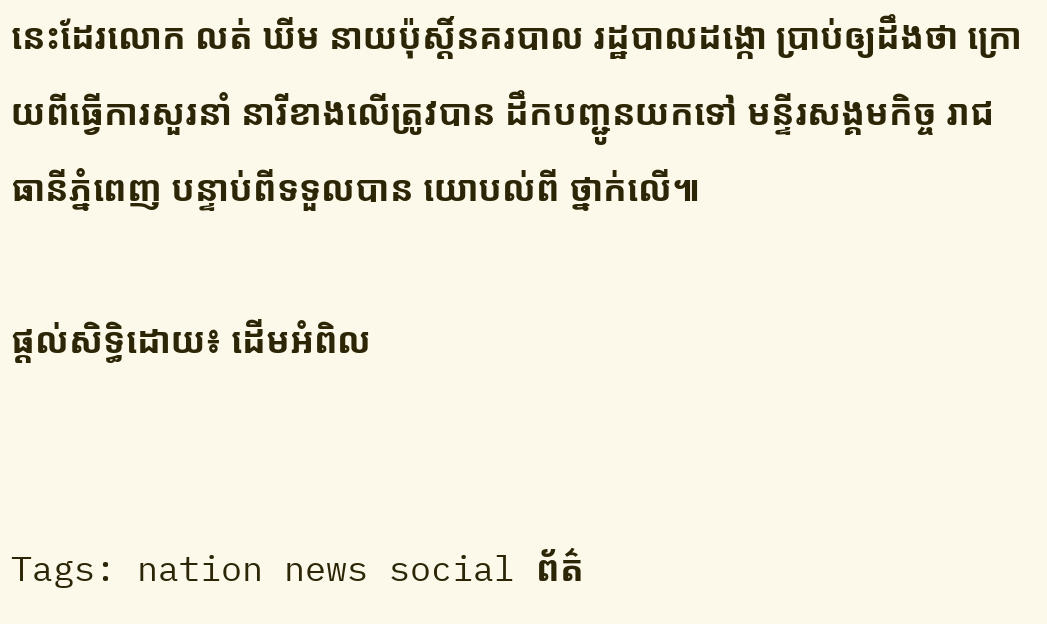នេះដែរលោក លត់ ឃីម នាយប៉ុស្តិ៍នគរបាល រដ្ឋបាលដង្កោ ប្រាប់ឲ្យដឹងថា ក្រោយពីធ្វើការសួរនាំ នារីខាងលើត្រូវបាន ដឹកបញ្ជូនយកទៅ មន្ទីរសង្គមកិច្ច រាជធានីភ្នំពេញ បន្ទាប់ពីទទួលបាន យោបល់ពី ថ្នាក់លើ៕

ផ្តល់សិទ្ធិដោយ៖ ដើមអំពិល


Tags: nation news social ព័ត៌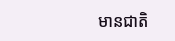មានជាតិ